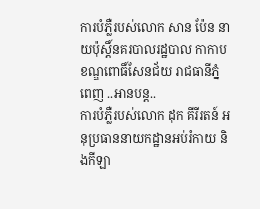ការបំភ្លឺរបស់លោក សាន ប៉ែន នាយប៉ុស្តិ៍នគរបាលរដ្ឋបាល កាកាប ខណ្ឌពោធិ៍សែនជ័យ រាជធានីភ្នំពេញ ..អានបន្ត..
ការបំភ្លឺរបស់លោក ដុក គីរីរតន៍ អនុប្រធាននាយកដ្ឋានអប់រំកាយ និងកីឡា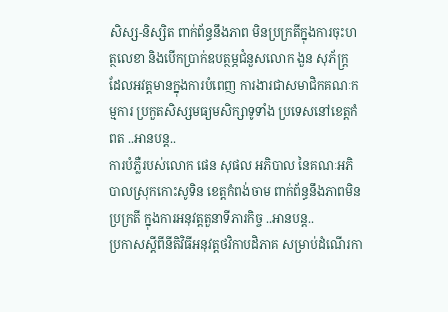សិស្ស-និស្សិត ពាក់ព័ន្ធនឹងភាព មិនប្រក្រតីក្នុងការចុះហត្ថលេខា និងបើកប្រាក់ឧបត្ថម្ភជំនួសលោក ងួន សុភ័ក្ត្រ ដែលអវត្តមានក្នុងការបំពេញ ការងារជាសមាជិកគណៈកម្មការ ប្រកួតសិស្សមធ្យមសិក្សាទូទាំង ប្រទេសនៅខេត្តកំពត ..អានបន្ត..
ការបំភ្លឺរបស់លោក ផេន សុផល អភិបាល នៃគណៈអភិបាលស្រុកកោះសូទិន ខេត្តកំពង់ចាម ពាក់ព័ន្ធនឹងភាពមិនប្រក្រតី ក្នុងការអនុវត្តតួនាទីភារកិច្ច ..អានបន្ត..
ប្រកាសស្តីពីនីតិវិធីអនុវត្តថវិកាបដិភាគ សម្រាប់ដំណើរកា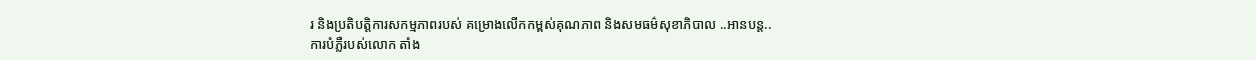រ និងប្រតិបត្តិការសកម្មភាពរបស់ គម្រោងលើកកម្ពស់គុណភាព និងសមធម៌សុខាភិបាល ..អានបន្ត..
ការបំភ្លឺរបស់លោក តាំង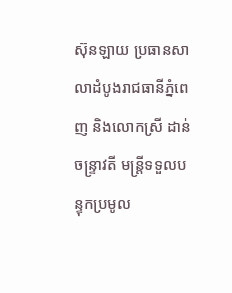ស៊ុនឡាយ ប្រធានសាលាដំបូងរាជធានីភ្នំពេញ និងលោកស្រី ដាន់ ចន្ទ្រាវតី មន្ត្រីទទួលបន្ទុកប្រមូល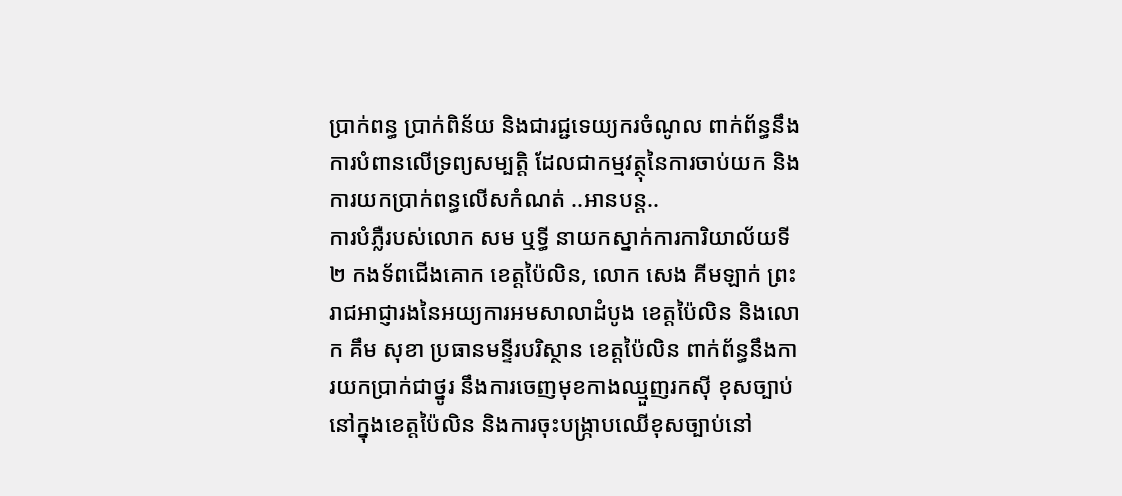ប្រាក់ពន្ធ ប្រាក់ពិន័យ និងជារជ្ជទេយ្យករចំណូល ពាក់ព័ន្ធនឹងការបំពានលើទ្រព្យសម្បត្តិ ដែលជាកម្មវត្ថុនៃការចាប់យក និងការយកប្រាក់ពន្ធលើសកំណត់ ..អានបន្ត..
ការបំភ្លឺរបស់លោក សម ឬទ្ធី នាយកស្នាក់ការការិយាល័យទី២ កងទ័ពជើងគោក ខេត្តប៉ៃលិន, លោក សេង គីមឡាក់ ព្រះរាជអាជ្ញារងនៃអយ្យការអមសាលាដំបូង ខេត្តប៉ៃលិន និងលោក គឹម សុខា ប្រធានមន្ទីរបរិស្ថាន ខេត្តប៉ៃលិន ពាក់ព័ន្ធនឹងការយកប្រាក់ជាថ្នូរ នឹងការចេញមុខកាងឈ្មួញរកស៊ី ខុសច្បាប់នៅក្នុងខេត្តប៉ៃលិន និងការចុះបង្ក្រាបឈើខុសច្បាប់នៅ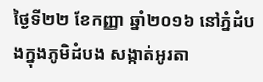ថ្ងៃទី២២ ខែកញ្ញា ឆ្នាំ២០១៦ នៅភ្នំដំបងក្នុងភូមិដំបង សង្កាត់អូរតា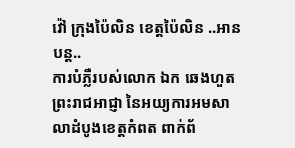វ៉ៅ ក្រុងប៉ៃលិន ខេត្តប៉ៃលិន ..អានបន្ត..
ការបំភ្លឺរបស់លោក ឯក ឆេងហួត ព្រះរាជអាជ្ញា នៃអយ្យការអមសាលាដំបូងខេត្តកំពត ពាក់ព័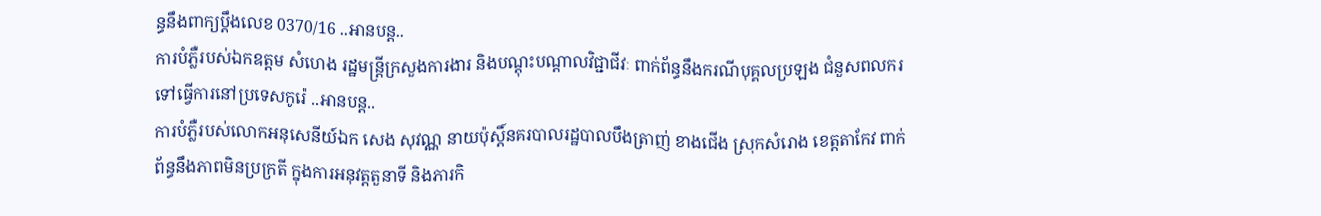ន្ធនឹងពាក្យប្តឹងលេខ 0370/16 ..អានបន្ត..
ការបំភ្លឺរបស់ឯកឧត្តម សំហេង រដ្ឋមន្ត្រីក្រសួងការងារ និងបណ្តុះបណ្តាលវិជ្ជាជីវៈ ពាក់ព័ន្ធនឹងករណីបុគ្គលប្រឡង ជំនួសពលករទៅធ្វើការនៅប្រទេសកូរ៉េ ..អានបន្ត..
ការបំភ្លឺរបស់លោកអនុសេនីយ៍ឯក សេង សុវណ្ណ នាយប៉ុស្តិ៍នគរបាលរដ្ឋបាលបឹងត្រាញ់ ខាងជើង ស្រុកសំរោង ខេត្តតាកែវ ពាក់ព័ន្ធនឹងភាពមិនប្រក្រតី ក្នុងការអនុវត្តតួនាទី និងភារកិ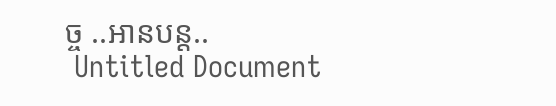ច្ច ..អានបន្ត..
 Untitled Document